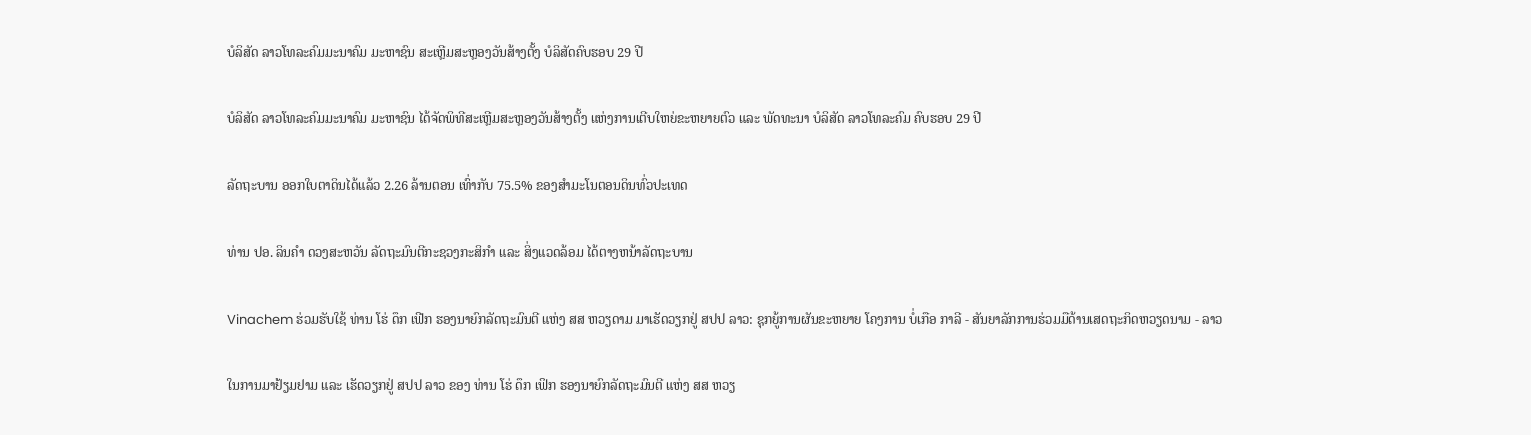ບໍລິສັດ ລາວໂທລະຄົມມະນາຄົມ ມະຫາຊົນ ສະເຫຼີມສະຫຼອງວັນສ້າງຕັ້ງ ບໍລິສັດຄົບຮອບ 29 ປີ

ບໍລິສັດ ລາວໂທລະຄົມມະນາຄົມ ມະຫາຊົນ ໄດ້ຈັດພິທີສະເຫຼີມສະຫຼອງວັນສ້າງຕັ້ງ ແຫ່ງການເຕີບໃຫຍ່ຂະຫຍາຍຕົວ ແລະ ພັດທະນາ ບໍລິສັດ ລາວໂທລະຄົມ ຄົບຮອບ 29 ປີ

ລັດຖະບານ ອອກໃບຕາດິນໄດ້ແລ້ວ 2.26 ລ້ານຕອນ ເທົ່າກັບ 75.5% ຂອງສໍາມະໂນຕອນດິນທົ່ວປະເທດ

ທ່ານ ປອ. ລິນຄໍາ ດວງສະຫວັນ ລັດຖະມົນຕີກະຊວງກະສິກໍາ ແລະ ສິ່ງແວດລ້ອມ ໄດ້ຕາງຫນ້າລັດຖະບານ

Vinachem ຮ່ວມຮັບໃຊ້ ທ່ານ ໂຮ່ ດຶກ ເຟີກ ຮອງນາຍົກລັດຖະມົນຕີ ແຫ່ງ ສສ ຫວຽດາມ ມາເຮັດວຽກຢູ່ ສປປ ລາວ: ຊຸກຍູ້ການຜັນຂະຫຍາຍ ໂຄງການ ບໍ່ເກືອ ກາລີ - ສັນຍາລັກການຮ່ວມມືດ້ານເສດຖະກິດຫວຽດນາມ - ລາວ

ໃນການມາຢ້ຽມຢາມ ແລະ ເຮັດວຽກຢູ່ ສປປ ລາວ ຂອງ ທ່ານ ໂຮ່ ດຶກ ເຟິກ ຮອງນາຍົກລັດຖະມົນຕີ ແຫ່ງ ສສ ຫວຽ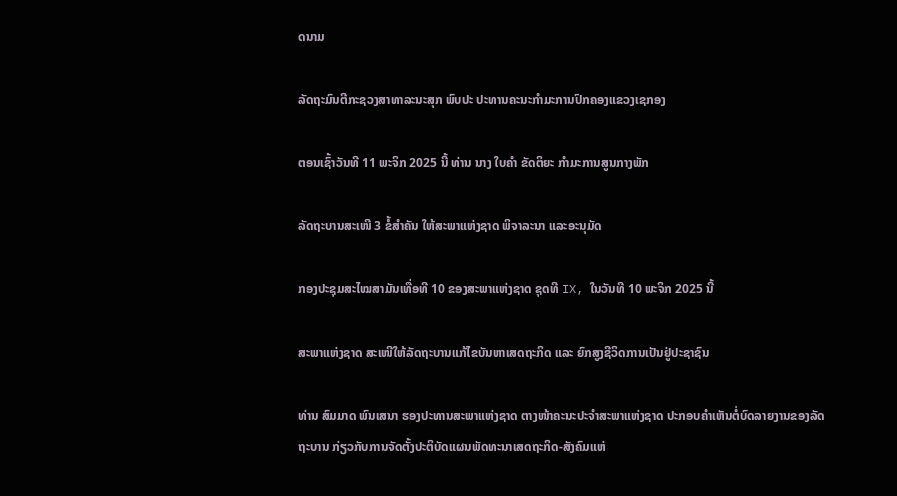ດນາມ

ລັດຖະມົນຕີກະຊວງສາທາລະນະສຸກ ພົບປະ ປະທານຄະນະກຳມະການປົກຄອງແຂວງເຊກອງ

ຕອນເຊົ້າວັນທີ 11 ພະຈິກ 2025 ນີ້ ທ່ານ ນາງ ໃບຄຳ ຂັດຕິຍະ ກຳມະການສູນກາງພັກ

ລັດຖະບານສະເໜີ 3 ຂໍ້ສໍາຄັນ ໃຫ້ສະພາແຫ່ງຊາດ ພິຈາລະນາ ແລະອະນຸມັດ

ກອງປະຊຸມສະໄໝສາມັນເທື່ອທີ 10 ຂອງສະພາແຫ່ງຊາດ ຊຸດທີ IX, ໃນວັນທີ 10 ພະຈິກ 2025 ນີ້

ສະພາແຫ່ງຊາດ ສະເໜີໃຫ້ລັດຖະບານແກ້ໄຂບັນຫາເສດຖະກິດ ແລະ ຍົກສູງຊີວິດການເປັນຢູ່ປະຊາຊົນ

ທ່ານ ສົມມາດ ພົນເສນາ ຮອງປະທານສະພາແຫ່ງຊາດ ຕາງໜ້າຄະນະປະຈຳສະພາແຫ່ງຊາດ ປະກອບຄຳເຫັນຕໍ່ບົດລາຍງານຂອງລັດຖະບານ ກ່ຽວກັບການຈັດຕັ້ງປະຕິບັດແຜນພັດທະນາເສດຖະກິດ-ສັງຄົມແຫ່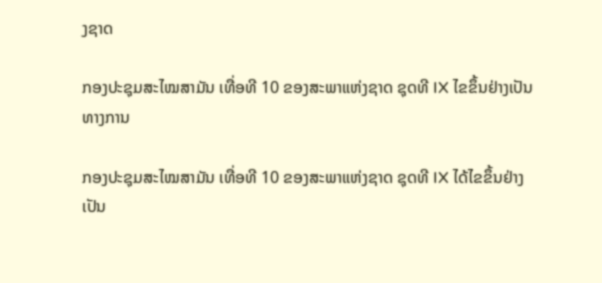ງຊາດ

ກອງປະຊຸມສະໄໝສາມັນ ເທື່ອທີ 10 ຂອງສະພາແຫ່ງຊາດ ຊຸດທີ IX ໄຂຂຶ້ນຢ່າງເປັນທາງການ

ກອງປະຊຸມສະໄໝສາມັນ ເທື່ອທີ 10 ຂອງສະພາແຫ່ງຊາດ ຊຸດທີ IX ໄດ້ໄຂຂຶ້ນຢ່າງເປັນ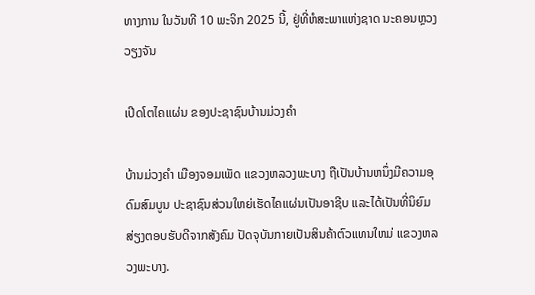ທາງການ ໃນວັນທີ 10 ພະຈິກ 2025 ນີ້, ຢູ່ທີ່ຫໍສະພາແຫ່ງຊາດ ນະຄອນຫຼວງວຽງຈັນ

ເປີດໂຕໄຄແຜ່ນ ຂອງປະຊາຊົນບ້ານມ່ວງຄຳ

ບ້ານມ່ວງຄຳ ເມືອງຈອມເພັດ ແຂວງຫລວງພະບາງ ຖືເປັນບ້ານຫນຶ່ງມີຄວາມອຸດົມສົມບູນ ປະຊາຊົນສ່ວນໃຫຍ່ເຮັດໄຄແຜ່ນເປັນອາຊີບ ແລະໄດ້ເປັນທີ່ນິຍົມສ່ຽງຕອບຮັບດີຈາກສັງຄົມ ປັດຈຸບັນກາຍເປັນສິນຄ້າຕົວແທນໃຫມ່ ແຂວງຫລວງພະບາງ.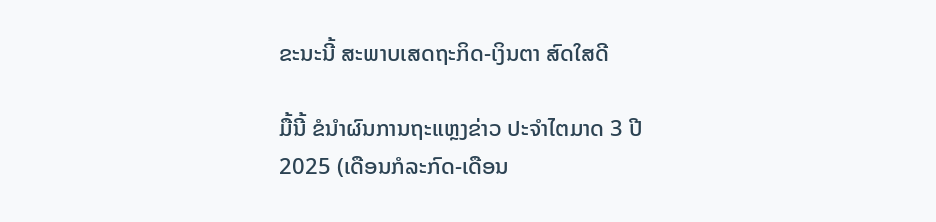ຂະນະນີ້ ສະພາບເສດຖະກິດ-ເງິນຕາ ສົດໃສດີ

ມື້ນີ້ ຂໍນໍາຜົນການຖະແຫຼງຂ່າວ ປະຈຳໄຕມາດ 3 ປີ 2025 (ເດືອນກໍລະກົດ-ເດືອນ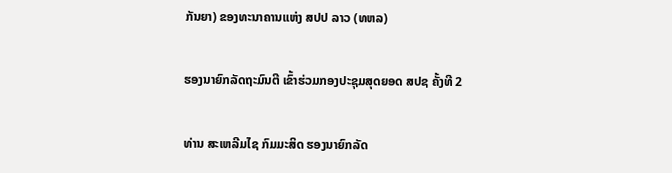ກັນຍາ) ຂອງທະນາຄານແຫ່ງ ສປປ ລາວ (ທຫລ)

ຮອງນາຍົກລັດຖະມົນຕີ ເຂົ້າຮ່ວມກອງປະຊຸມສຸດຍອດ ສປຊ ຄັ້ງທີ 2

ທ່ານ ສະເຫລີມໄຊ ກົມມະສິດ ຮອງນາຍົກລັດ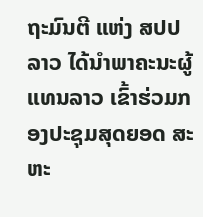ຖະມົນຕີ ແຫ່ງ ສປປ ລາວ ໄດ້ນຳພາຄະນະຜູ້ແທນລາວ ເຂົ້າຮ່ວມກອງປະຊຸມສຸດຍອດ ສະຫະ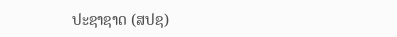ປະຊາຊາດ (ສປຊ)